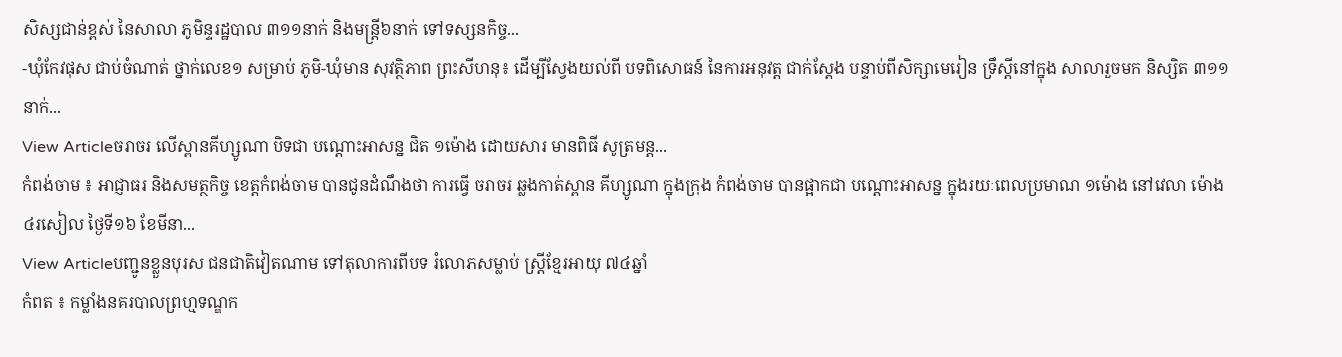សិស្សជាន់ខ្ពស់ នៃសាលា ភូមិន្ទរដ្ឋបាល ៣១១នាក់ និងមន្រ្តី៦នាក់ ទៅទស្សនកិច្ច...
-ឃុំកែវផុស ជាប់ចំណាត់ ថ្នាក់លេខ១ សម្រាប់ ភូមិ-ឃុំមាន សុវត្ថិភាព ព្រះសីហនុ៖ ដើម្បីស្វែងយល់ពី បទពិសោធន៍ នៃការអនុវត្ត ជាក់ស្តែង បន្ទាប់ពីសិក្សាមេរៀន ទ្រឹស្តីនៅក្នុង សាលារួចមក និស្សិត ៣១១នាក់...
View Articleចរាចរ លើស្ពានគីហ្សូណា បិទជា បណ្ដោះអាសន្ន ជិត ១ម៉ោង ដោយសារ មានពិធី សូត្រមន្ដ...
កំពង់ចាម ៖ អាជ្ញាធរ និងសមត្ថកិច្ច ខេត្ដកំពង់ចាម បានជូនដំណឹងថា ការធ្វើ ចរាចរ ឆ្លងកាត់ស្ពាន គីហ្សូណា ក្នុងក្រុង កំពង់ចាម បានផ្អាកជា បណ្ដោះអាសន្ន ក្នុងរយៈពេលប្រមាណ ១ម៉ោង នៅវេលា ម៉ោង ៤រសៀល ថ្ងៃទី១៦ ខែមីនា...
View Articleបញ្ជូនខ្លួនបុរស ជនជាតិវៀតណាម ទៅតុលាការពីបទ រំលោភសម្លាប់ ស្ដ្រីខ្មែរអាយុ ៧៤ឆ្នាំ
កំពត ៖ កម្លាំងនគរបាលព្រហ្មទណ្ឌក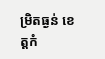ម្រិតធ្ងន់ ខេត្ដកំ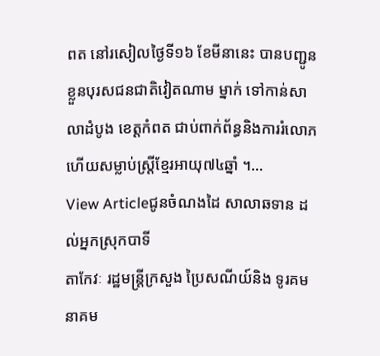ពត នៅរសៀលថ្ងៃទី១៦ ខែមីនានេះ បានបញ្ជូនខ្លួនបុរសជនជាតិវៀតណាម ម្នាក់ ទៅកាន់សាលាដំបូង ខេត្ដកំពត ជាប់ពាក់ព័ន្ធនិងការរំលោភហើយសម្លាប់ស្ដ្រីខ្មែរអាយុ៧៤ឆ្នាំ ។...
View Articleជូនចំណងដៃ សាលាឆទាន ដល់អ្នកស្រុកបាទី
តាកែវៈ រដ្ឋមន្រ្តីក្រសួង ប្រៃសណីយ៍និង ទូរគមនាគម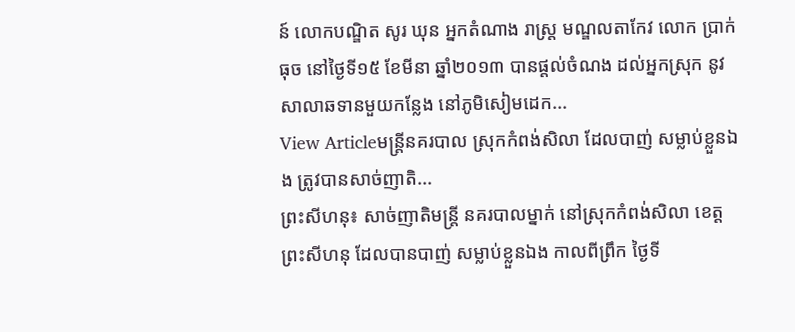ន៍ លោកបណ្ឌិត សូរ ឃុន អ្នកតំណាង រាស្រ្ត មណ្ឌលតាកែវ លោក ប្រាក់ ធុច នៅថ្ងៃទី១៥ ខែមីនា ឆ្នាំ២០១៣ បានផ្តល់ចំណង ដល់អ្នកស្រុក នូវសាលាឆទានមួយកន្លែង នៅភូមិសៀមដេក...
View Articleមន្រ្តីនគរបាល ស្រុកកំពង់សិលា ដែលបាញ់ សម្លាប់ខ្លួនឯង ត្រូវបានសាច់ញាតិ...
ព្រះសីហនុ៖ សាច់ញាតិមន្រ្តី នគរបាលម្នាក់ នៅស្រុកកំពង់សិលា ខេត្តព្រះសីហនុ ដែលបានបាញ់ សម្លាប់ខ្លួនឯង កាលពីព្រឹក ថ្ងៃទី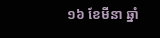១៦ ខែមីនា ឆ្នាំ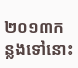២០១៣កន្លងទៅនោះ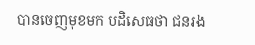បានចេញមុខមក បដិសេធថា ជនរង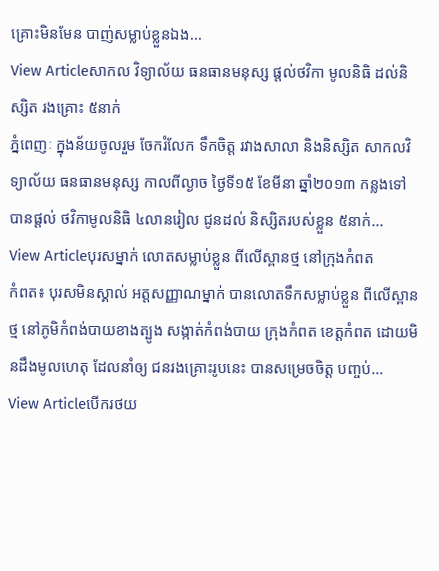គ្រោះមិនមែន បាញ់សម្លាប់ខ្លួនឯង...
View Articleសាកល វិទ្យាល័យ ធនធានមនុស្ស ផ្តល់ថវិកា មូលនិធិ ដល់និស្សិត រងគ្រោះ ៥នាក់
ភ្នំពេញៈ ក្នុងន័យចូលរួម ចែករំលែក ទឹកចិត្ត រវាងសាលា និងនិស្សិត សាកលវិទ្យាល័យ ធនធានមនុស្ស កាលពីល្ងាច ថ្ងៃទី១៥ ខែមីនា ឆ្នាំ២០១៣ កន្លងទៅ បានផ្តល់ ថវិកាមូលនិធិ ៤លានរៀល ជូនដល់ និស្សិតរបស់ខ្លួន ៥នាក់...
View Articleបុរសម្នាក់ លោតសម្លាប់ខ្លួន ពីលើស្ពានថ្ម នៅក្រុងកំពត
កំពត៖ បុរសមិនស្គាល់ អត្តសញ្ញាណម្នាក់ បានលោតទឹកសម្លាប់ខ្លួន ពីលើស្ពានថ្ម នៅភូមិកំពង់បាយខាងត្បូង សង្កាត់កំពង់បាយ ក្រុងកំពត ខេត្តកំពត ដោយមិនដឹងមូលហេតុ ដែលនាំឲ្យ ជនរងគ្រោះរូបនេះ បានសម្រេចចិត្ត បញ្ចប់...
View Articleបើករថយ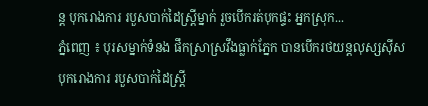ន្ត បុករោងការ របួសបាក់ដៃស្ត្រីម្នាក់ រួចបើករត់បុកផ្ទះ អ្នកស្រុក...
ភ្នំពេញ ៖ បុរសម្នាក់ទំនង ផឹកស្រាស្រវឹងធ្លាក់ភ្នែក បានបើករថយន្តលុស្សស៊ីស បុករោងការ របួសបាក់ដៃស្ត្រី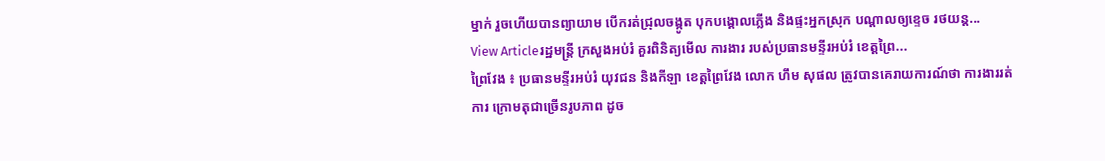ម្នាក់ រួចហើយបានព្យាយាម បើករត់ជ្រុលចង្កូត បុកបង្គោលភ្លើង និងផ្ទះអ្នកស្រុក បណ្ដាលឲ្យខ្ទេច រថយន្ត...
View Articleរដ្ឋមន្ដ្រី ក្រសួងអប់រំ គួរពិនិត្យមើល ការងារ របស់ប្រធានមន្ទីរអប់រំ ខេត្ដព្រៃ...
ព្រៃវែង ៖ ប្រធានមន្ទីរអប់រំ យុវជន និងកីឡា ខេត្ដព្រៃវែង លោក ហឹម សុផល ត្រូវបានគេរាយការណ៍ថា ការងាររត់ការ ក្រោមតុជាច្រើនរូបភាព ដូច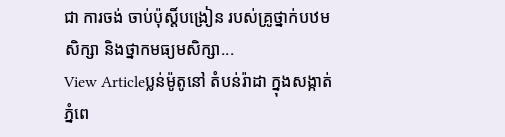ជា ការចង់ ចាប់ប៉ុស្ដិ៍បង្រៀន របស់គ្រូថ្នាក់បឋមសិក្សា និងថ្នាកមធ្យមសិក្សា...
View Articleប្លន់ម៉ូតូនៅ តំបន់រ៉ាដា ក្នុងសង្កាត់ភ្នំពេ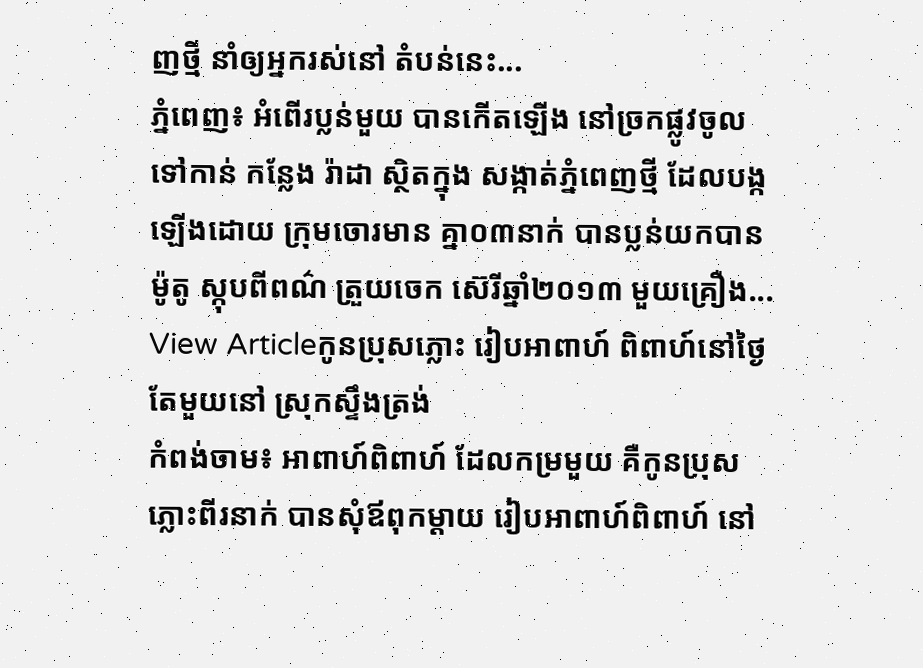ញថ្មី នាំឲ្យអ្នករស់នៅ តំបន់នេះ...
ភ្នំពេញ៖ អំពើរប្លន់មួយ បានកើតឡើង នៅច្រកផ្លូវចូលទៅកាន់ កន្លែង រ៉ាដា ស្ថិតក្នុង សង្កាត់ភ្នំពេញថ្មី ដែលបង្កឡើងដោយ ក្រុមចោរមាន គ្នា០៣នាក់ បានប្លន់យកបានម៉ូតូ ស្កុបពីពណ៌ ត្រួយចេក ស៊េរីឆ្នាំ២០១៣ មួយគ្រឿង...
View Articleកូនប្រុសភ្លោះ រៀបអាពាហ៍ ពិពាហ៍នៅថ្ងៃ តែមួយនៅ ស្រុកស្ទឹងត្រង់
កំពង់ចាម៖ អាពាហ៍ពិពាហ៍ ដែលកម្រមួយ គឺកូនប្រុសភ្លោះពីរនាក់ បានសុំឪពុកម្តាយ រៀបអាពាហ៍ពិពាហ៍ នៅ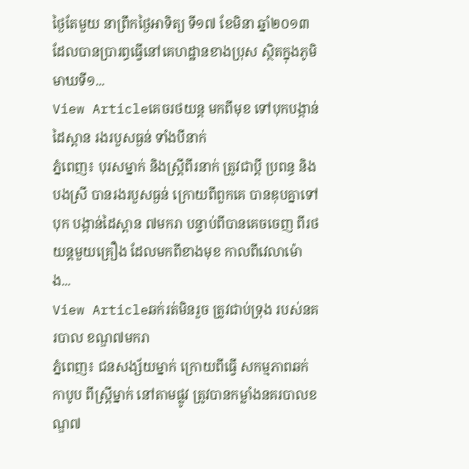ថ្ងៃតែមួយ នាព្រឹកថ្ងៃអាទិត្យ ទី១៧ ខែមិនា ឆ្នាំ២០១៣ ដែលបានប្រារព្ធធ្វើនៅគេហដ្ឋានខាងប្រុស ស្ថិតក្នុងភូមិមាឃទី១...
View Articleគេចរថយន្ត មកពីមុខ ទៅបុកបង្កាន់ ដៃស្ពាន រងរបួសធ្ងន់ ទាំងបីនាក់
ភ្នំពេញ៖ បុរសម្នាក់ និងស្រ្តីពីរនាក់ ត្រូវជាប្តី ប្រពន្ធ និងបងស្រី បានរងរបួសធ្ងន់ ក្រោយពីពួកគេ បានឌុបគ្នាទៅបុក បង្កាន់ដៃស្ពាន ៧មករា បន្ទាប់ពីបានគេចចេញ ពីរថយន្តមួយគ្រឿង ដែលមកពីខាងមុខ កាលពីវេលាម៉ោង...
View Articleឆក់រត់មិនរួច ត្រូវជាប់ទ្រុង របស់នគរបាល ខណ្ឌ៧មករា
ភ្នំពេញ៖ ជនសង្ស័យម្នាក់ ក្រោយពីធ្វើ សកម្មភាពឆក់កាបូប ពីស្រ្តីម្នាក់ នៅតាមផ្លូវ ត្រូវបានកម្លាំងនគរបាលខណ្ឌ៧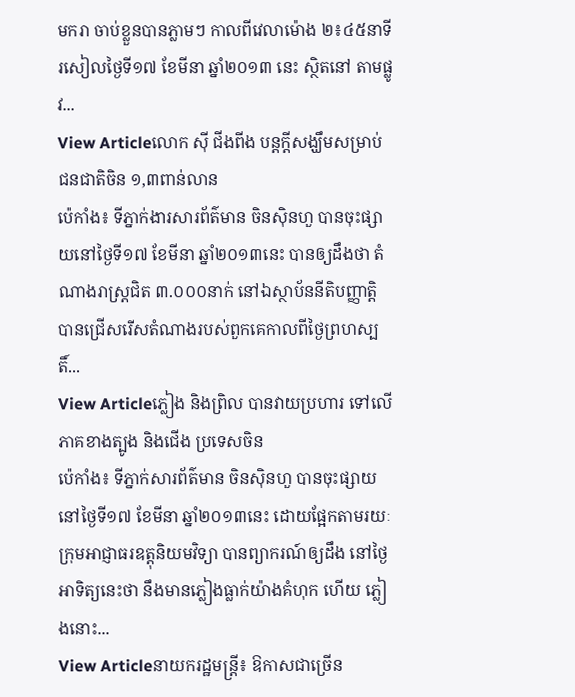មករា ចាប់ខ្លួនបានភ្លាមៗ កាលពីវេលាម៉ោង ២៖៤៥នាទីរសៀលថ្ងៃទី១៧ ខែមីនា ឆ្នាំ២០១៣ នេះ ស្ថិតនៅ តាមផ្លូវ...
View Articleលោក ស៊ី ជីងពីង បន្តក្តីសង្ឃឹមសម្រាប់ ជនជាតិចិន ១,៣ពាន់លាន
ប៉េកាំង៖ ទីភ្នាក់ងារសារព័ត៌មាន ចិនស៊ិនហួ បានចុះផ្សាយនៅថ្ងៃទី១៧ ខែមីនា ឆ្នាំ២០១៣នេះ បានឲ្យដឹងថា តំណាងរាស្រ្តជិត ៣.០០០នាក់ នៅឯស្ថាប័ននីតិបញ្ញាត្តិ បានជ្រើសរើសតំណាងរបស់ពួកគេកាលពីថ្ងៃព្រហស្បតិ៍...
View Articleភ្លៀង និងព្រិល បានវាយប្រហារ ទៅលើភាគខាងត្បូង និងជើង ប្រទេសចិន
ប៉េកាំង៖ ទីភ្នាក់សារព័ត៌មាន ចិនស៊ិនហួ បានចុះផ្សាយនៅថ្ងៃទី១៧ ខែមីនា ឆ្នាំ២០១៣នេះ ដោយផ្អែកតាមរយៈ ក្រុមអាជ្ញាធរឧត្ដុនិយមវិទ្យា បានព្យាករណ៍ឲ្យដឹង នៅថ្ងៃអាទិត្យនេះថា នឹងមានភ្លៀងធ្លាក់យ៉ាងគំហុក ហើយ ភ្លៀងនោះ...
View Articleនាយករដ្ឋមន្រ្តី៖ ឱកាសជាច្រើន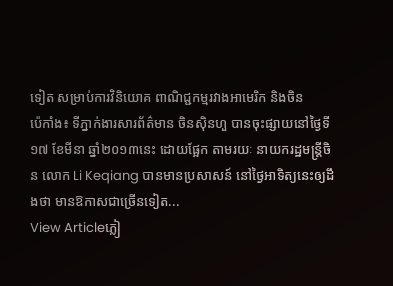ទៀត សម្រាប់ការវិនិយោគ ពាណិជ្ជកម្មរវាងអាមេរិក និងចិន
ប៉េកាំង៖ ទីភ្នាក់ងារសារព័ត៌មាន ចិនស៊ិនហួ បានចុះផ្សាយនៅថ្ងៃទី១៧ ខែមីនា ឆ្នាំ២០១៣នេះ ដោយផ្អែក តាមរយៈ នាយករដ្ឋមន្រ្តីចិន លោក Li Keqiang បានមានប្រសាសន៍ នៅថ្ងៃអាទិត្យនេះឲ្យដឹងថា មានឱកាសជាច្រើនទៀត...
View Articleភ្លៀ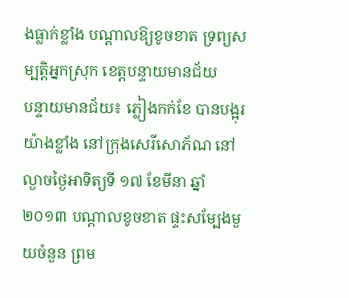ងធ្លាក់ខ្លាំង បណ្តាលឱ្យខូចខាត ទ្រព្យសម្បតិ្តអ្នកស្រុក ខេត្តបន្ទាយមានជ័យ
បន្ទាយមានជ័យ៖ ភ្លៀងកក់ខែ បានបង្អុរយ៉ាងខ្លាំង នៅក្រុងសេរីសោភ័ណ នៅល្ងាចថ្ងៃអាទិត្យទី ១៧ ខែមីនា ឆ្នាំ២០១៣ បណ្តាលខូចខាត ផ្ទះសម្បែងមួយចំនួន ព្រម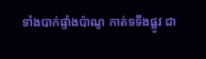ទាំងបាក់ផ្ទាំងប៉ាណូ កាត់ទទឹងផ្លូវ ជា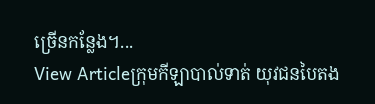ច្រើនកន្លែង។...
View Articleក្រុមកីឡាបាល់ទាត់ យុវជនបៃតង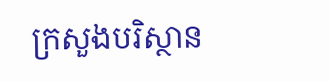ក្រសួងបរិស្ថាន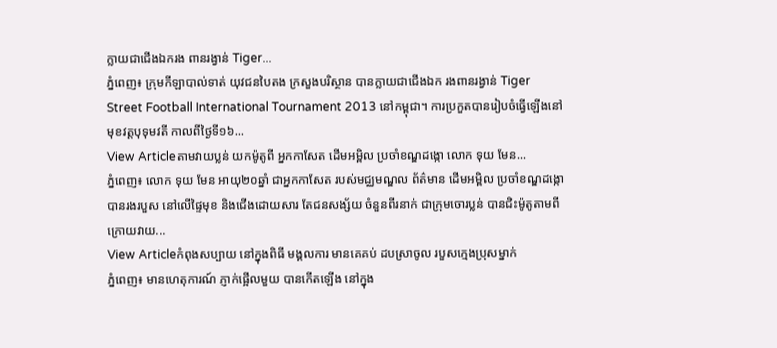ក្លាយជាជើងឯករង ពានរង្វាន់ Tiger...
ភ្នំពេញ៖ ក្រុមកីឡាបាល់ទាត់ យុវជនបៃតង ក្រសួងបរិស្ថាន បានក្លាយជាជើងឯក រងពានរង្វាន់ Tiger Street Football International Tournament 2013 នៅកម្ពុជា។ ការប្រកួតបានរៀបចំធ្វើឡើងនៅ មុខវត្តបុទុមវតី កាលពីថ្ងៃទី១៦...
View Articleតាមវាយប្លន់ យកម៉ូតូពី អ្នកកាសែត ដើមអម្ពិល ប្រចាំខណ្ឌដង្កោ លោក ទុយ មែន...
ភ្នំពេញ៖ លោក ទុយ មែន អាយុ២០ឆ្នាំ ជាអ្នកកាសែត របស់មជ្ឈមណ្ឌល ព័ត៌មាន ដើមអម្ពិល ប្រចាំខណ្ឌដង្កោ បានរងរបួស នៅលើផ្ទៃមុខ និងជើងដោយសារ តែជនសង្ស័យ ចំនួនពីរនាក់ ជាក្រុមចោរប្លន់ បានជិះម៉ូតូតាមពីក្រោយវាយ...
View Articleកំពុងសប្បាយ នៅក្នុងពិធី មង្គលការ មានគេគប់ ដបស្រាចូល របួសក្មេងប្រុសម្នាក់
ភ្នំពេញ៖ មានហេតុការណ៍ ភ្ញាក់ផ្អើលមួយ បានកើតឡើង នៅក្នុង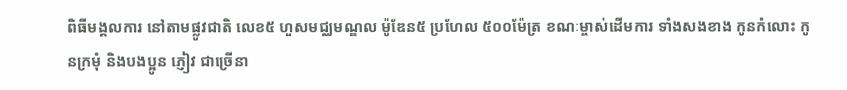ពិធីមង្គលការ នៅតាមផ្លូវជាតិ លេខ៥ ហួសមជ្ឈមណ្ឌល ម៉ូឌែន៥ ប្រហែល ៥០០ម៉ែត្រ ខណៈម្ចាស់ដើមការ ទាំងសងខាង កូនកំលោះ កូនក្រមុំ និងបងប្អូន ភ្ញៀវ ជាច្រើនា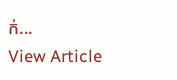ក់...
View Article